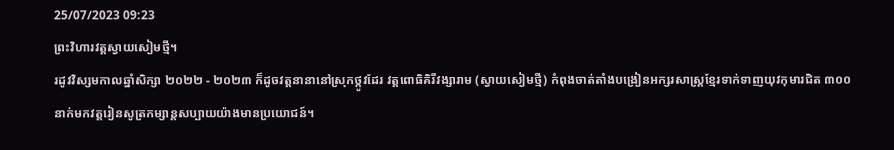25/07/2023 09:23
ព្រះវិហារវត្តស្វាយសៀមថ្មី។
រដូវវិស្សមកាលឆ្នាំសិក្សា ២០២២ - ២០២៣ ក៏ដូចវត្តនានានៅស្រុកថ្កូវដែរ វត្តពោធិគិរីវង្សារាម (ស្វាយសៀមថ្មី) កំពុងចាត់តាំងបង្រៀនអក្សរសាស្រ្តខ្មែរទាក់ទាញយុវកុមារជិត ៣០០ នាក់មកវត្តរៀនសូត្រកម្សាន្តសប្បាយយ៉ាងមានប្រយោជន៍។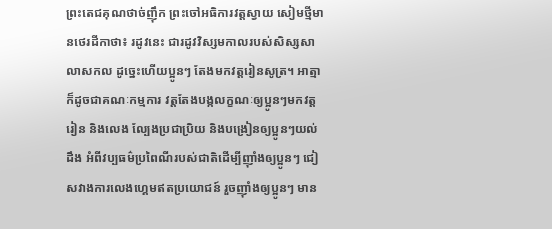ព្រះតេជគុណថាច់ញ៉ឹក ព្រះចៅអធិការវត្តស្វាយ សៀមថ្មីមានថេរដីកាថា៖ រដូវនេះ ជារដូវវិស្សមកាលរបស់សិស្សសាលាសកល ដូច្នេះហើយប្អូនៗ តែងមកវត្តរៀនសូត្រ។ អាត្មាក៏ដូចជាគណៈកម្មការ វត្តតែងបង្កលក្ខណៈឲ្យប្អូនៗមកវត្តរៀន និងលេង ល្បែងប្រជាប្រិយ និងបង្រៀនឲ្យប្អូនៗយល់ដឹង អំពីវប្បធម៌ប្រពៃណីរបស់ជាតិដើម្បីញុាំងឲ្យប្អូនៗ ជៀសវាងការលេងហ្គេមឥតប្រយោជន៍ រួចញុាំងឲ្យប្អូនៗ មាន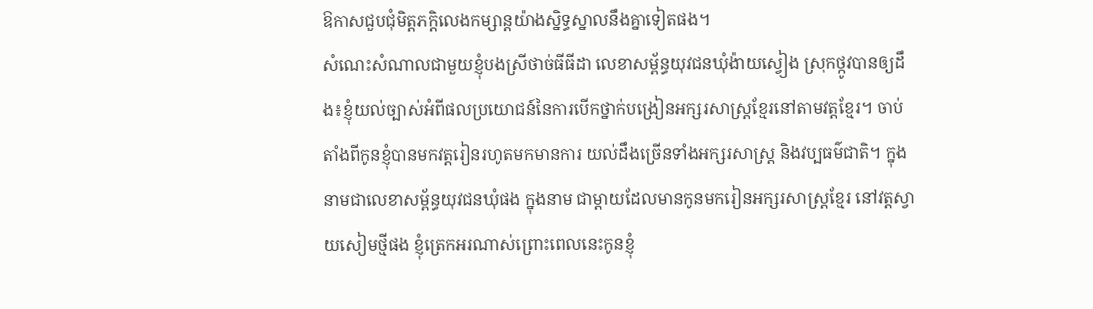ឱកាសជួបជុំមិត្តភក្តិលេងកម្សាន្តយ៉ាងស្និទ្ធស្នាលនឹងគ្នាទៀតផង។
សំណេះសំណាលជាមួយខ្ញុំបងស្រីថាច់ធីធីដា លេខាសម្ព័ន្ធយុវជនឃុំង៉ាយស្វៀង ស្រុកថ្កូវបានឲ្យដឹង៖ខ្ញុំយល់ច្បាស់អំពីផលប្រយោជន៍នៃការបើកថ្នាក់បង្រៀនអក្សរសាស្រ្តខ្មែរនៅតាមវត្តខ្មែរ។ ចាប់តាំងពីកូនខ្ញុំបានមកវត្តរៀនរហូតមកមានការ យល់ដឹងច្រើនទាំងអក្សរសាស្រ្ត និងវប្បធម៌ជាតិ។ ក្នុងនាមជាលេខាសម្ព័ន្ធយុវជនឃុំផង ក្នុងនាម ជាម្តាយដែលមានកូនមករៀនអក្សរសាស្រ្តខ្មែរ នៅវត្តស្វាយសៀមថ្មីផង ខ្ញុំត្រេកអរណាស់ព្រោះពេលនេះកូនខ្ញុំ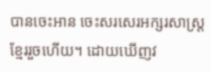បានចេះអាន ចេះសរសេរអក្សរសាស្រ្តខ្មែររួចហើយ។ ដោយឃើញវ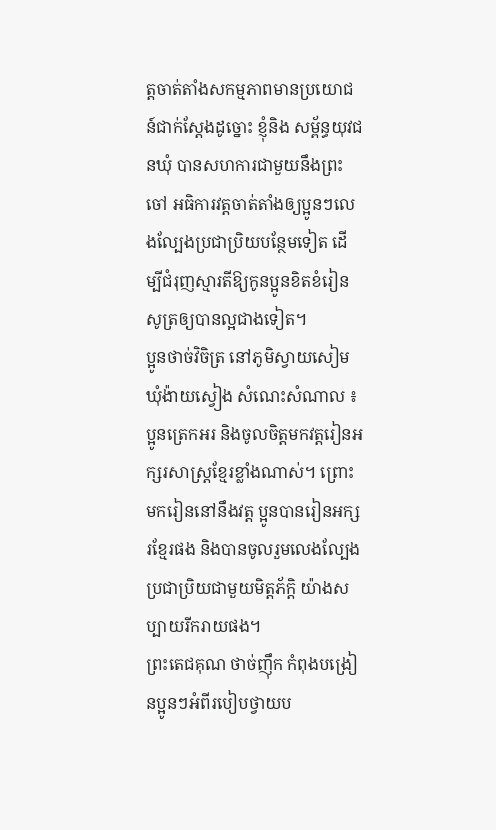ត្តចាត់តាំងសកម្មភាពមានប្រយោជន៍ជាក់ស្តែងដូច្នោះ ខ្ញុំនិង សម្ព័ន្ធយុវជនឃុំ បានសហការជាមួយនឹងព្រះចៅ អធិការវត្តចាត់តាំងឲ្យប្អូនៗលេងល្បែងប្រជាប្រិយបន្ថែមទៀត ដើម្បីជំរុញស្មារតីឱ្យកូនប្អូនខិតខំរៀនសូត្រឲ្យបានល្អជាងទៀត។
ប្អូនថាច់វិចិត្រ នៅភូមិស្វាយសៀម ឃុំង៉ាយស្វៀង សំណេះសំណាល ៖ ប្អូនត្រេកអរ និងចូលចិត្តមកវត្តរៀនអក្សរសាស្រ្តខ្មែរខ្លាំងណាស់។ ព្រោះមករៀននៅនឹងវត្ត ប្អូនបានរៀនអក្សរខ្មែរផង និងបានចូលរួមលេងល្បែងប្រជាប្រិយជាមួយមិត្តភ័ក្ដិ យ៉ាងសប្បាយរីករាយផង។
ព្រះតេជគុណ ថាច់ញ៉ឹក កំពុងបង្រៀនប្អូនៗអំពីរបៀបថ្វាយប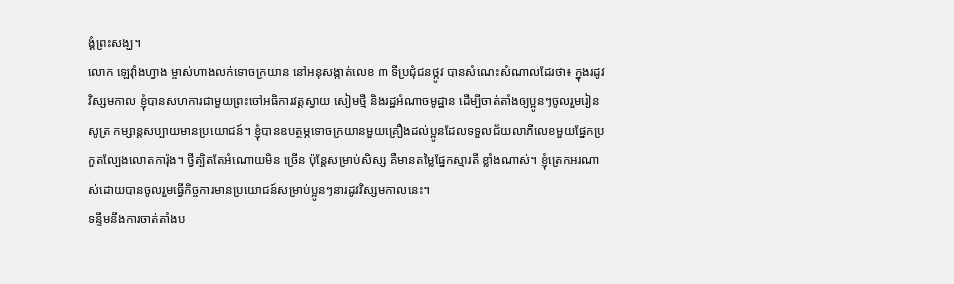ង្គំព្រះសង្ឃ។
លោក ឡេវុាំងហ្វាង ម្ចាស់ហាងលក់ទោចក្រយាន នៅអនុសង្កាត់លេខ ៣ ទីប្រជុំជនថ្កូវ បានសំណេះសំណាលដែរថា៖ ក្នុងរដូវវិស្សមកាល ខ្ញុំបានសហការជាមួយព្រះចៅអធិការវត្តស្វាយ សៀមថ្មី និងរដ្ឋអំណាចមូដ្ឋាន ដើម្បីចាត់តាំងឲ្យប្អូនៗចូលរួមរៀនសូត្រ កម្សាន្តសប្បាយមានប្រយោជន៍។ ខ្ញុំបានឧបត្ថម្ភទោចក្រយានមួយគ្រឿងដល់ប្អូនដែលទទួលជ័យលាភីលេខមួយផ្នែកប្រ កួតល្បែងលោតការ៉ុង។ ថ្វីត្បិតតែអំណោយមិន ច្រើន ប៉ុន្តែសម្រាប់សិស្ស គឺមានតម្លៃផ្នែកស្មារតី ខ្លាំងណាស់។ ខ្ញុំត្រេកអរណាស់ដោយបានចូលរួមធ្វើកិច្ចការមានប្រយោជន៍សម្រាប់ប្អូនៗនារដូវវិស្សមកាលនេះ។
ទន្ទឹមនឹងការចាត់តាំងប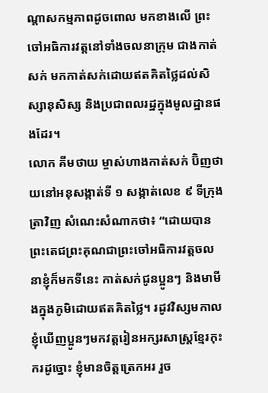ណ្តាសកម្មភាពដូចពោល មកខាងលើ ព្រះចៅអធិការវត្តនៅទាំងចលនាក្រុម ជាងកាត់សក់ មកកាត់សក់ដោយឥតគិតថ្លៃដល់សិស្សានុសិស្ស និងប្រជាពលរដ្ឋក្នុងមូលដ្ឋានផងដែរ។
លោក គីមថាយ ម្ចាស់ហាងកាត់សក់ ប៊ិញថាយនៅអនុសង្កាត់ទី ១ សង្កាត់លេខ ៩ ទីក្រុងត្រាវិញ សំណេះសំណាកថា៖ “ដោយបានព្រះតេជព្រះគុណជាព្រះចៅអធិការវត្តចលនាខ្ញុំក៏មកទីនេះ កាត់សក់ជូនប្អូនៗ និងមាមីងក្នុងភូមិដោយឥតគិតថ្លៃ។ រដូវវិស្សមកាលខ្ញុំឃើញប្អូនៗមកវត្តរៀនអក្សរសាស្រ្តខ្មែរកុះករដូច្នោះ ខ្ញុំមានចិត្តត្រេកអរ រួច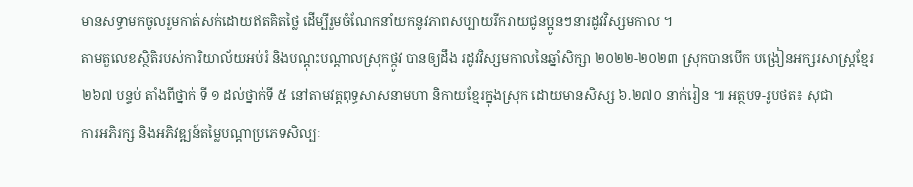មានសទ្ធាមកចូលរួមកាត់សក់ដោយឥតគិតថ្លៃ ដើម្បីរួមចំណែកនាំយកនូវភាពសប្បាយរីករាយជូនប្អូនៗនារដូវវិស្សមកាល ។
តាមតួលេខស្ថិតិរបស់ការិយាល័យអប់រំ និងបណ្ដុះបណ្ដាលស្រុកថ្កូវ បានឲ្យដឹង រដូវវិស្សមកាលនៃឆ្នាំសិក្សា ២០២២-២០២៣ ស្រុកបានបើក បង្រៀនអក្សរសាស្រ្តខ្មែរ ២៦៧ បន្ទប់ តាំងពីថ្នាក់ ទី ១ ដល់ថ្នាក់ទី ៥ នៅតាមវត្តពុទ្ធសាសនាមហា និកាយខ្មែរក្នុងស្រុក ដោយមានសិស្ស ៦.២៧០ នាក់រៀន ៕ អត្ថបទ-រូបថត៖ សុជា
ការអភិរក្ស និងអភិវឌ្ឍន៍តម្លៃបណ្ដាប្រភេទសិល្បៈ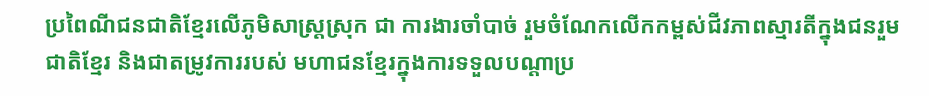ប្រពៃណីជនជាតិខ្មែរលើភូមិសាស្រ្តស្រុក ជា ការងារចាំបាច់ រួមចំណែកលើកកម្ពស់ជីវភាពស្មារតីក្នុងជនរួមជាតិខ្មែរ និងជាតម្រូវការរបស់ មហាជនខ្មែរក្នុងការទទួលបណ្ដាប្រ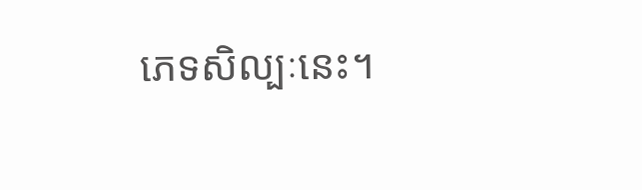ភេទសិល្បៈនេះ។